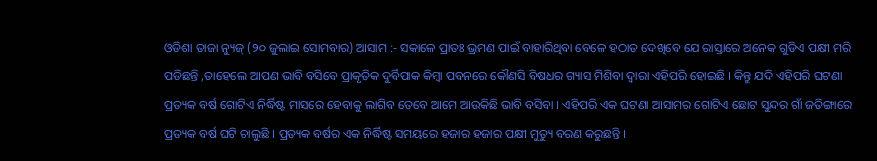ଓଡିଶା ତାଜା ନ୍ୟୁଜ୍ (୨୦ ଜୁଲାଇ ସୋମବାର) ଆସାମ :- ସକାଳେ ପ୍ରାତଃ ଭ୍ରମଣ ପାଇଁ ବାହାରିଥିବା ବେଳେ ହଠାତ ଦେଖିବେ ଯେ ରାସ୍ତାରେ ଅନେକ ଗୁଡିଏ ପକ୍ଷୀ ମରି ପଡିଛନ୍ତି ,ତାହେଲେ ଆପଣ ଭାବି ବସିବେ ପ୍ରାକୃତିକ ଦୁର୍ବିପାକ କିମ୍ବା ପବନରେ କୌଣସି ବିଷଧର ଗ୍ୟାସ ମିଶିବା ଦ୍ୱାରା ଏହିପରି ହୋଇଛି । କିନ୍ତୁ ଯଦି ଏହିପରି ଘଟଣା ପ୍ରତ୍ୟକ ବର୍ଷ ଗୋଟିଏ ନିର୍ଦ୍ଧିଷ୍ଟ ମାସରେ ହେବାକୁ ଲାଗିବ ତେବେ ଆମେ ଆଉକିଛି ଭାବି ବସିବା । ଏହିପରି ଏକ ଘଟଣା ଆସାମର ଗୋଟିଏ ଛୋଟ ସୁନ୍ଦର ଗାଁ ଜତିଙ୍ଗାରେ ପ୍ରତ୍ୟକ ବର୍ଷ ଘଟି ଚାଲୁଛି । ପ୍ରତ୍ୟକ ବର୍ଷର ଏକ ନିର୍ଦ୍ଧିଷ୍ଟ ସମୟରେ ହଜାର ହଜାର ପକ୍ଷୀ ମୁତ୍ୟୁ ବରଣ କରୁଛନ୍ତି ।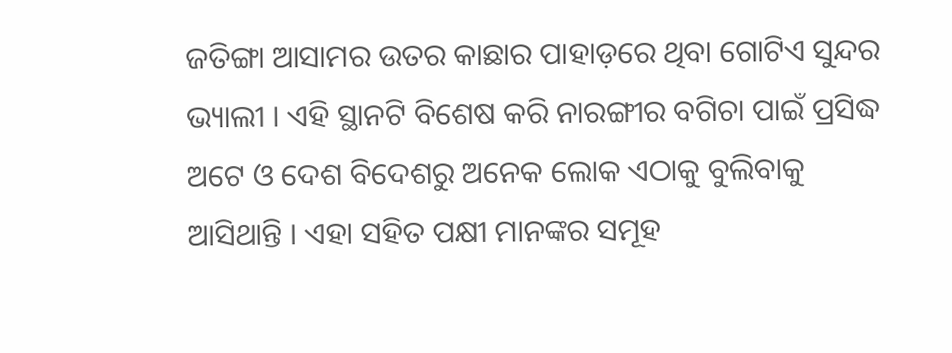ଜତିଙ୍ଗା ଆସାମର ଉତର କାଛାର ପାହାଡ଼ରେ ଥିବା ଗୋଟିଏ ସୁନ୍ଦର ଭ୍ୟାଲୀ । ଏହି ସ୍ଥାନଟି ବିଶେଷ କରି ନାରଙ୍ଗୀର ବଗିଚା ପାଇଁ ପ୍ରସିଦ୍ଧ ଅଟେ ଓ ଦେଶ ବିଦେଶରୁ ଅନେକ ଲୋକ ଏଠାକୁ ବୁଲିବାକୁ ଆସିଥାନ୍ତି । ଏହା ସହିତ ପକ୍ଷୀ ମାନଙ୍କର ସମୂହ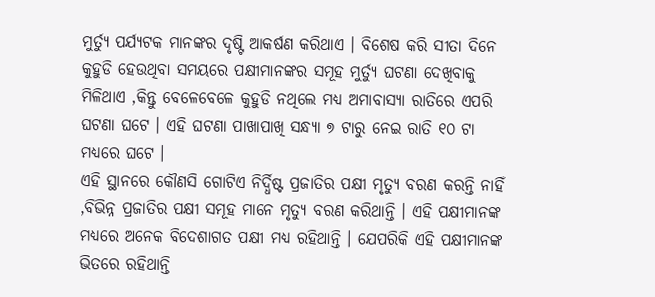ମୁର୍ତ୍ୟୁ ପର୍ଯ୍ୟଟକ ମାନଙ୍କର ଦୃଷ୍ଟି ଆକର୍ଷଣ କରିଥାଏ । ବିଶେଷ କରି ସୀତା ଦିନେ କୁହୁଡି ହେଉଥିବା ସମୟରେ ପକ୍ଷୀମାନଙ୍କର ସମୂହ ମୁର୍ତ୍ୟୁ ଘଟଣା ଦେଖିବାକୁ ମିଳିଥାଏ ,କିନ୍ତୁ ବେଳେବେଳେ କୁହୁଡି ନଥିଲେ ମଧ୍ୟ ଅମାବାସ୍ୟା ରାତିରେ ଏପରି ଘଟଣା ଘଟେ । ଏହି ଘଟଣା ପାଖାପାଖି ସନ୍ଧ୍ୟା ୭ ଟାରୁ ନେଇ ରାତି ୧୦ ଟା ମଧ୍ୟରେ ଘଟେ ।
ଏହି ସ୍ଥାନରେ କୌଣସି ଗୋଟିଏ ନିର୍ଦ୍ଧିଷ୍ଟ ପ୍ରଜାତିର ପକ୍ଷୀ ମୃତ୍ୟୁ ବରଣ କରନ୍ତି ନାହିଁ ,ବିଭିନ୍ନ ପ୍ରଜାତିର ପକ୍ଷୀ ସମୂହ ମାନେ ମୃତ୍ୟୁ ବରଣ କରିଥାନ୍ତି । ଏହି ପକ୍ଷୀମାନଙ୍କ ମଧ୍ୟରେ ଅନେକ ବିଦେଶାଗତ ପକ୍ଷୀ ମଧ୍ୟ ରହିଥାନ୍ତି । ଯେପରିକି ଏହି ପକ୍ଷୀମାନଙ୍କ ଭିତରେ ରହିଥାନ୍ତି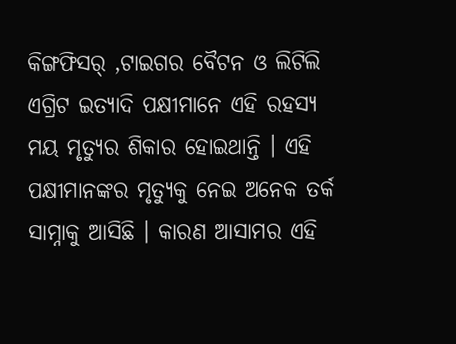କିଙ୍ଗଫିସର୍ ,ଟାଇଗର ବୈଟନ ଓ ଲିଟିଲି ଏଗ୍ରିଟ ଇତ୍ୟାଦି ପକ୍ଷୀମାନେ ଏହି ରହସ୍ୟ ମୟ ମୃତ୍ୟୁର ଶିକାର ହୋଇଥାନ୍ତି । ଏହି ପକ୍ଷୀମାନଙ୍କର ମୃତ୍ୟୁକୁ ନେଇ ଅନେକ ତର୍କ ସାମ୍ନାକୁ ଆସିଛି । କାରଣ ଆସାମର ଏହି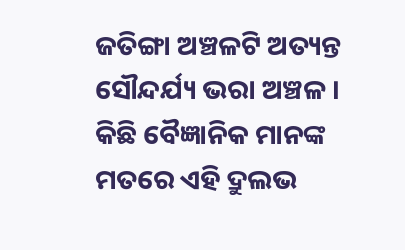ଜତିଙ୍ଗା ଅଞ୍ଚଳଟି ଅତ୍ୟନ୍ତ ସୌନ୍ଦର୍ଯ୍ୟ ଭରା ଅଞ୍ଚଳ । କିଛି ବୈଜ୍ଞାନିକ ମାନଙ୍କ ମତରେ ଏହି ଦ୍ରୁଲଭ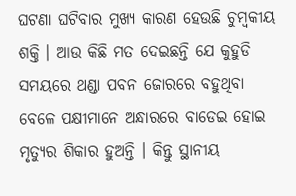ଘଟଣା ଘଟିବାର ମୁଖ୍ୟ କାରଣ ହେଉଛି ଚୁମ୍ବକୀୟ ଶକ୍ତି । ଆଉ କିଛି ମତ ଦେଇଛନ୍ତି ଯେ କୁହୁଡି ସମୟରେ ଥଣ୍ଡା ପବନ ଜୋରରେ ବହୁଥିବା ବେଳେ ପକ୍ଷୀମାନେ ଅନ୍ଧାରରେ ବାଡେଇ ହୋଇ ମୃତ୍ୟୁର ଶିକାର ହୁଅନ୍ତି । କିନ୍ତୁ ସ୍ଥାନୀୟ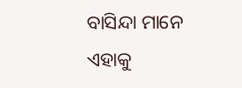ବାସିନ୍ଦା ମାନେ ଏହାକୁ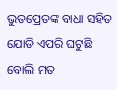ଭୁତପ୍ରେତଙ୍କ ବାଧା ସହିତ ଯୋଡି ଏପରି ଘଟୁଛି ବୋଲି ମତ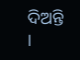ଦିଅନ୍ତି ।